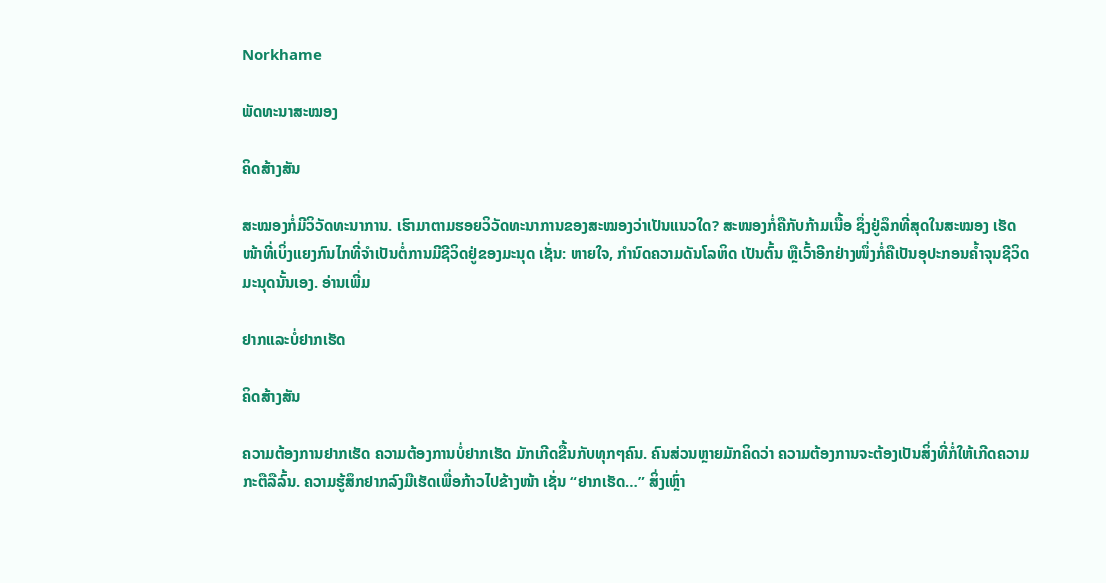Norkhame

ພັດທະນາສະໝອງ

ຄິດສ້າງສັນ

ສະໝອງກໍ່ມີວິວັດທະນາການ. ເຮົາມາຕາມຮອຍວິວັດທະນາການຂອງສະໝອງວ່າເປັນແນວໃດ? ສະໜອງກໍ່ຄືກັບກ້າມເນື້ອ ຊຶ່ງຢູ່ລຶກທີ່ສຸດໃນສະໝອງ ເຮັດໜ້າທີ່ເບິ່ງແຍງກົນໄກທີ່ຈໍາເປັນຕໍ່ການມີຊີວິດຢູ່ຂອງມະນຸດ ເຊັ່ນ: ຫາຍໃຈ, ກຳນົດຄວາມດັນໂລຫິດ ເປັນຕົ້ນ ຫຼືເວົ້າອີກຢ່າງໜຶ່ງກໍ່ຄືເປັນອຸປະກອນຄໍ້າຈຸນຊີວິດມະນຸດນັ້ນເອງ. ອ່ານເພີ່ມ

ຢາກແລະບໍ່ຢາກເຮັດ

ຄິດສ້າງສັນ

ຄວາມຕ້ອງການຢາກເຮັດ ຄວາມຕ້ອງການບໍ່ຢາກເຮັດ ມັກເກີດຂື້ນກັບທຸກໆຄົນ. ຄົນສ່ວນຫຼາຍມັກຄິດວ່າ ຄວາມຕ້ອງການຈະຕ້ອງເປັນສິ່ງທີ່ກໍ່ໃຫ້ເກີດຄວາມກະຕືລືລົ້ນ. ຄວາມຮູ້ສຶກຢາກລົງມືເຮັດເພື່ອກ້າວໄປຂ້າງໜ້າ ເຊັ່ນ “ຢາກເຮັດ…” ສິ່ງເຫຼົ່າ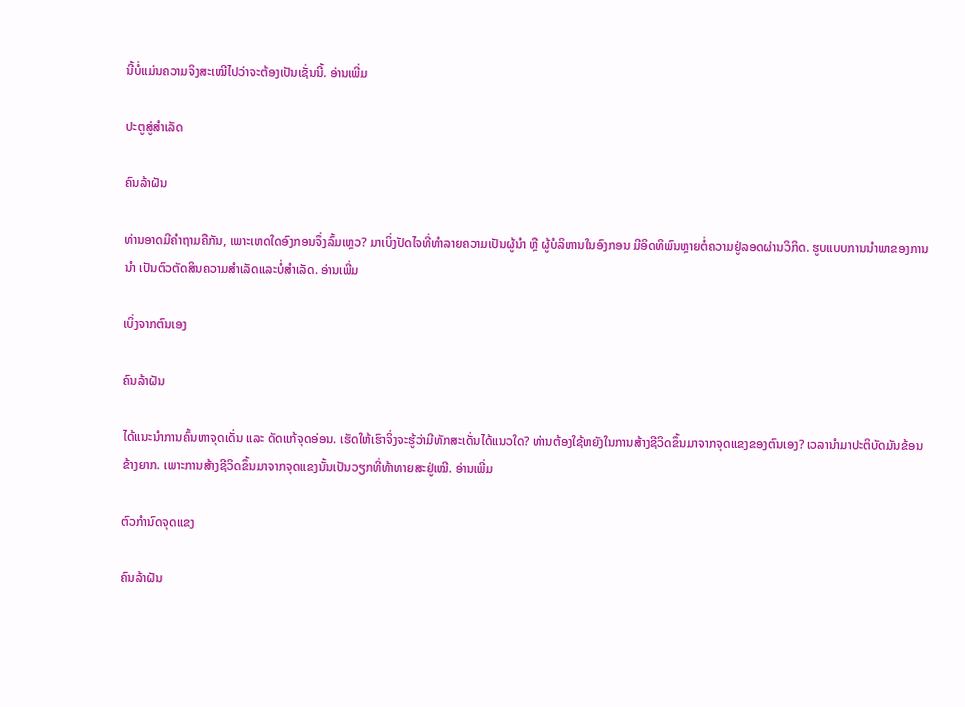ນີ້ບໍ່ແມ່ນຄວາມຈິງສະເໝີໄປວ່າຈະຕ້ອງເປັນເຊັ່ນນີ້. ອ່ານເພີ່ມ

ປະຕູສູ່ສຳເລັດ

ຄົນລ້າຝັນ

ທ່ານອາດມີຄຳຖາມຄືກັນ, ເພາະເຫດໃດອົງກອນຈຶ່ງລົ້ມເຫຼວ? ມາເບິ່ງປັດໄຈທີ່ທໍາລາຍຄວາມເປັນຜູ້ນໍາ ຫຼື ຜູ້ບໍລິຫານໃນອົງກອນ ມີອິດທິພົນຫຼາຍຕໍ່ຄວາມຢູ່ລອດຜ່ານວິກິດ. ຮູບແບບການນຳພາຂອງການນຳ ເປັນຕົວຕັດສິນຄວາມສຳເລັດແລະບໍ່ສຳເລັດ. ອ່ານເພີ່ມ

ເບິ່ງຈາກຕົນເອງ

ຄົນລ້າຝັນ

ໄດ້ແນະນຳການຄົ້ນຫາຈຸດເດັ່ນ ແລະ ດັດແກ້ຈຸດອ່ອນ. ເຮັດໃຫ້ເຮົາຈິ່ງຈະຮູ້ວ່າມີທັກສະເດັ່ນໄດ້ແນວໃດ? ທ່ານຕ້ອງໃຊ້ຫຍັງໃນການສ້າງຊີວິດຂຶ້ນມາຈາກຈຸດແຂງຂອງຕົນເອງ? ເວລານໍາມາປະຕິບັດມັນຂ້ອນຂ້າງຍາກ. ເພາະການສ້າງຊີວິດຂຶ້ນມາຈາກຈຸດແຂງນັ້ນເປັນວຽກທີ່ທ້າທາຍສະຢູ່ເໝີ. ອ່ານເພີ່ມ

ຕົວກຳນົດຈຸດແຂງ

ຄົນລ້າຝັນ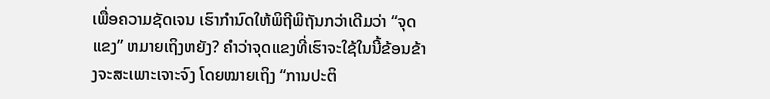ເພື່ອຄວາມຊັດເຈນ ເຮົາກໍານົດໃຫ້ພິຖີພິຖັນກວ່າເດີມວ່າ “ຈຸດແຂງ” ຫມາຍເຖິງຫຍັງ? ຄໍາວ່າຈຸດແຂງທີ່ເຮົາຈະໃຊ້ໃນນີ້ຂ້ອນຂ້າງຈະສະເພາະເຈາະຈົງ ໂດຍໝາຍເຖິງ “ການປະຕິ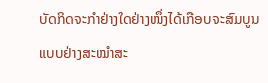ບັດກິດຈະກໍາຢ່າງໃດຢ່າງໜຶ່ງໄດ້ເກືອບຈະສົມບູນແບບຢ່າງສະໝໍາສະ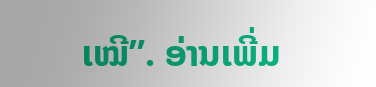ເໝີ”. ອ່ານເພີ່ມ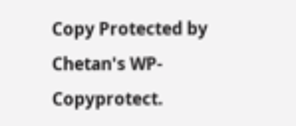Copy Protected by Chetan's WP-Copyprotect.